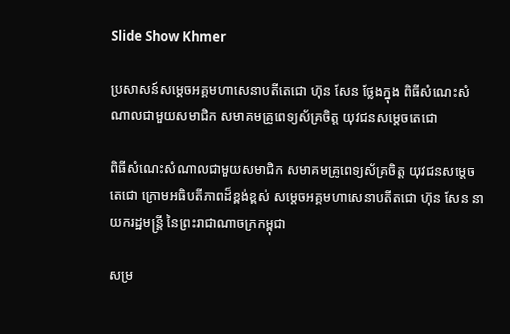Slide Show Khmer

ប្រសាសន៍សម្តេចអគ្គមហាសេនាបតីតេជោ ហ៊ុន សែន ថ្លែងក្នុង ពិធីសំណេះសំណាលជាមួយសមាជិក សមាគមគ្រូពេទ្យស័គ្រចិត្ត យុវជនសម្តេចតេជោ

ពិធីសំណេះសំណាលជាមួយសមាជិក សមាគមគ្រូពេទ្យស័គ្រចិត្ត យុវជនសម្តេចតេជោ ក្រោមអធិបតីភាពដ៏ខ្ពង់ខ្ពស់ សម្តេចអគ្គមហាសេនាបតីតជោ ហ៊ុន សែន នាយករដ្ឋមន្រ្តី នៃព្រះរាជាណាចក្រកម្ពុជា

សម្រ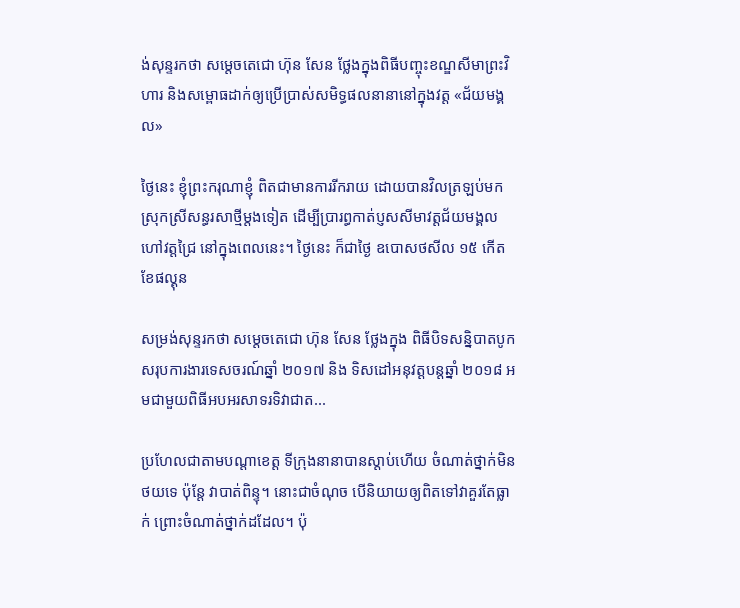ង់សុន្ទរកថា សម្តេចតេជោ ហ៊ុន សែន ថ្លែងក្នុងពិធីបញ្ចុះខណ្ឌសីមាព្រះវិហារ និងសម្ពោធដាក់ឲ្យប្រើប្រាស់សមិទ្ធផលនានានៅក្នុងវត្ត «ជ័យមង្គល»

ថ្ងៃនេះ ខ្ញុំព្រះករុណាខ្ញុំ ពិតជាមានការរីករាយ ដោយបានវិលត្រឡប់មកស្រុកស្រីសន្ធរសាថ្មីម្តងទៀត ដើម្បីប្រារព្ធកាត់ប្ញសសីមាវត្តជ័យមង្គល ហៅវត្តជ្រៃ នៅក្នុងពេលនេះ។ ថ្ងៃនេះ ក៏ជាថ្ងៃ ឧបោសថសីល ១៥ កើត ខែផល្គុន

សម្រង់សុន្ទរកថា សម្តេចតេជោ ហ៊ុន សែន ថ្លែងក្នុង ពិធីបិទសន្និបាតបូកសរុបការងារទេសចរណ៍ឆ្នាំ ២០១៧ និង ទិសដៅអនុវត្តបន្តឆ្នាំ ២០១៨ អមជាមួយពិធីអបអរសាទរទិវាជាត...

ប្រហែលជាតាមបណ្តាខេត្ត ទីក្រុងនានាបានស្តាប់ហើយ ចំណាត់ថ្នាក់មិនថយទេ ប៉ុន្តែ វាបាត់ពិន្ទុ។ នោះជាចំណុច បើនិយាយឲ្យពិតទៅវាគួរតែធ្លាក់ ព្រោះចំណាត់ថ្នាក់ដដែល។ ប៉ុ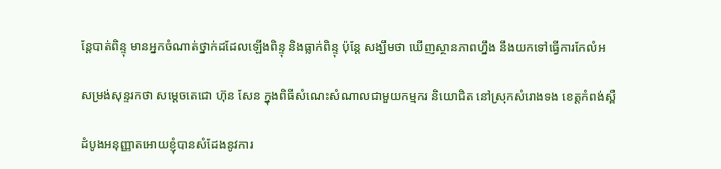ន្តែបាត់ពិន្ទុ មានអ្នកចំណាត់ថ្នាក់ដដែលឡើងពិន្ទុ និងធ្លាក់ពិន្ទុ ប៉ុន្តែ សង្ឃឹមថា ឃើញស្ថានភាពហ្នឹង នឹងយកទៅធ្វើការកែលំអ

សម្រង់សុន្ទរកថា សម្តេចតេជោ ហ៊ុន សែន ក្នុងពិធីសំណេះសំណាលជាមួយកម្មករ និយោជិត នៅស្រុកសំរោងទង ខេត្តកំពង់ស្ពឺ

ដំបូងអនុញ្ញាតអោយខ្ញុំបានសំដែងនូវការ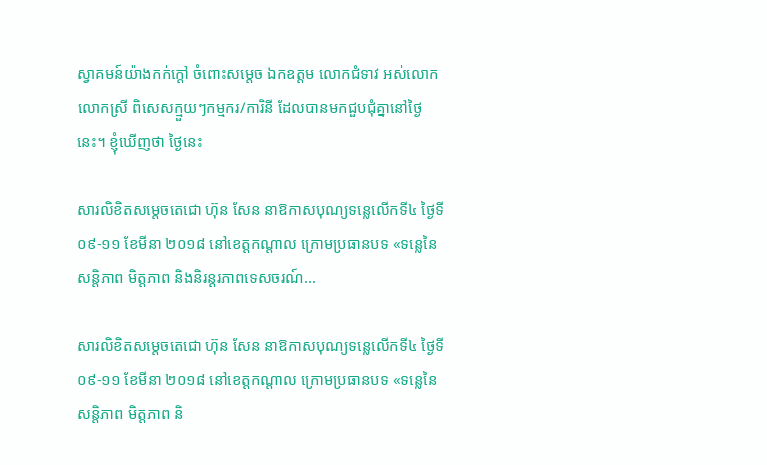ស្វាគមន៍យ៉ាងកក់ក្ដៅ ចំពោះសម្ដេច ឯកឧត្តម លោកជំទាវ អស់លោក លោកស្រី ពិសេសក្មួយៗកម្មករ/ការិនី ដែលបានមកជួបជុំគ្នានៅថ្ងៃនេះ។ ខ្ញុំឃើញថា ថ្ងៃនេះ

សារលិខិតសម្តេចតេជោ ហ៊ុន សែន នាឱកាសបុណ្យទន្លេលើកទី៤ ថ្ងៃទី០៩-១១ ខែមីនា ២០១៨ នៅខេត្តកណ្តាល ក្រោមប្រធានបទ «ទន្លេនៃសន្ដិភាព មិត្តភាព និងនិរន្ដរភាពទេសចរណ៍...

សារលិខិតសម្តេចតេជោ ហ៊ុន សែន នាឱកាសបុណ្យទន្លេលើកទី៤ ថ្ងៃទី០៩-១១ ខែមីនា ២០១៨ នៅខេត្តកណ្តាល ក្រោមប្រធានបទ «ទន្លេនៃសន្ដិភាព មិត្តភាព និ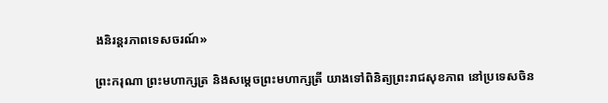ងនិរន្ដរភាពទេសចរណ៍»

ព្រះករុណា ព្រះមហាក្សត្រ និងសម្ដេចព្រះមហាក្សត្រី យាងទៅពិនិត្យព្រះរាជសុខភាព នៅប្រទេសចិន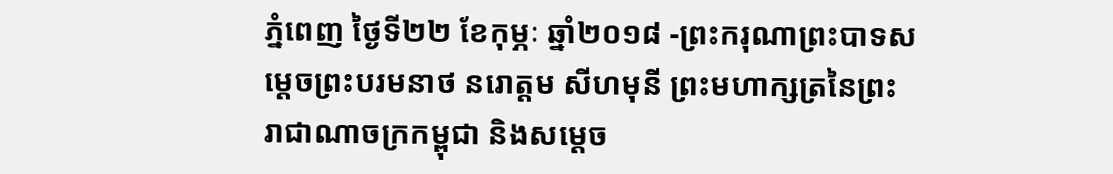ភ្នំពេញ ថ្ងៃទី២២ ខែកុម្ភៈ ឆ្នាំ២០១៨ -ព្រះករុណាព្រះបាទសម្ដេចព្រះបរមនាថ នរោត្ដម សីហមុនី ព្រះមហាក្សត្រនៃព្រះរាជាណាចក្រកម្ពុជា និងសម្ដេច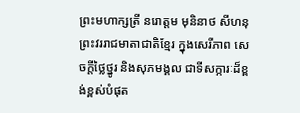ព្រះមហាក្សត្រី នរោត្ដម មុនិនាថ សីហនុ ព្រះវររាជមាតាជាតិខ្មែរ ក្នុងសេរីភាព សេចក្ដីថ្លៃថ្នូរ និងសុភមង្គល ជាទីសក្ការៈដ៏ខ្ពង់ខ្ពស់បំផុត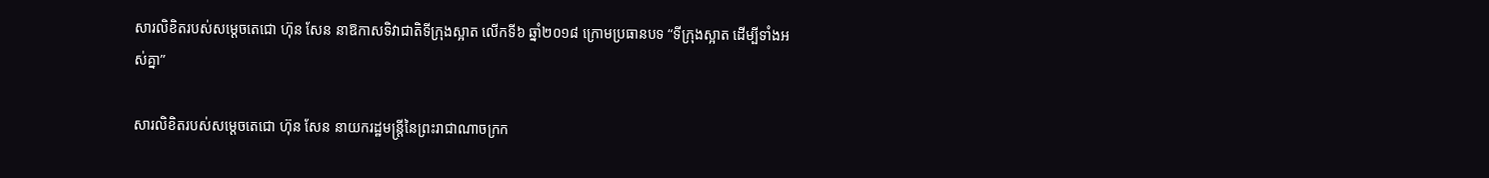សារលិខិតរបស់សម្តេចតេជោ ហ៊ុន សែន នាឱកាសទិវាជាតិទីក្រុងស្អាត លើកទី៦ ឆ្នាំ២០១៨ ក្រោមប្រធានបទ “ទីក្រុងស្អាត ដើម្បីទាំងអស់គ្នា”

សារលិខិតរបស់សម្តេចតេជោ ហ៊ុន សែន នាយករដ្ឋមន្ត្រីនៃព្រះរាជាណាចក្រក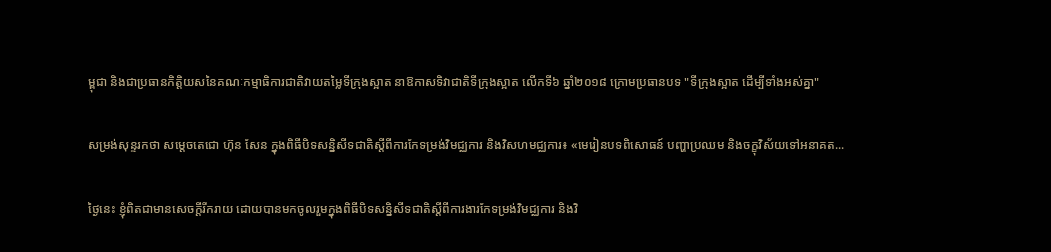ម្ពុជា និងជាប្រធានកិត្តិយសនៃគណៈកម្មាធិការជាតិវាយតម្លៃទីក្រុងស្អាត នាឱកាសទិវាជាតិទីក្រុងស្អាត លើកទី៦ ឆ្នាំ២០១៨ ក្រោមប្រធានបទ "ទីក្រុងស្អាត ដើម្បីទាំងអស់គ្នា"

សម្រង់សុន្ទរកថា សម្តេចតេជោ ហ៊ុន សែន ក្នុងពិធីបិទសន្និសីទជាតិស្តីពីការកែទម្រង់វិមជ្ឈការ និងវិសហមជ្ឈការ៖ «មេរៀនបទពិសោធន៍ បញ្ហាប្រឈម និងចក្ខុវិស័យទៅអនាគត...

ថ្ងៃនេះ ខ្ញុំពិតជាមានសេចក្តីរីករាយ ដោយបានមកចូលរួមក្នុងពិធីបិទសន្និសីទជាតិស្តីពីការងារកែទម្រង់វិមជ្ឈការ និងវិ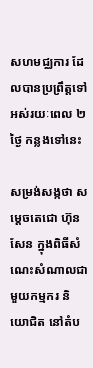សហមជ្ឈការ ដែលបានប្រព្រឹត្តទៅអស់រយៈពេល ២ ថ្ងៃ កន្លងទៅនេះ

សម្រង់សង្កថា សម្តេចតេជោ ហ៊ុន សែន ក្នុងពិធីសំណេះសំណាលជាមួយកម្មករ និយោជិត នៅតំប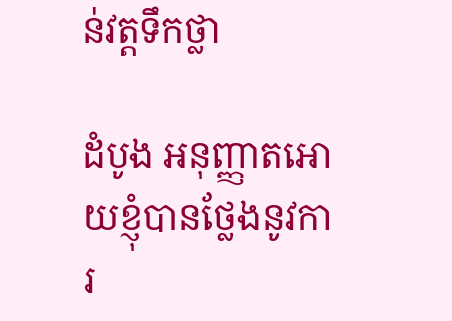ន់វត្តទឹកថ្លា

ដំបូង អនុញ្ញាតអោយខ្ញុំបានថ្លែងនូវការ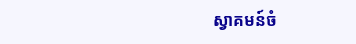ស្វាគមន៍ចំ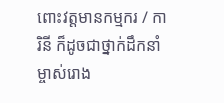ពោះវត្តមានកម្មករ / ការិនី ក៏ដូចជាថ្នាក់ដឹកនាំ ម្ចាស់រោង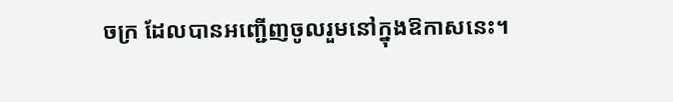ចក្រ ដែលបានអញ្ជើញចូលរួមនៅក្នុងឱកាសនេះ។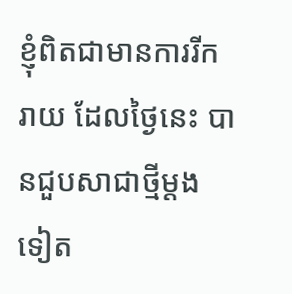ខ្ញុំពិតជាមានការរីករាយ ដែលថ្ងៃនេះ បានជួបសាជាថ្មីម្ដងទៀត